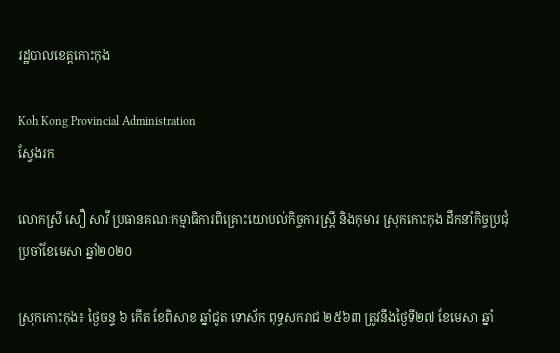រដ្ឋបាលខេត្តកោះកុង

Koh Kong Provincial Administration
ស្វែងរក

លោកស្រី សឿ សាវី ប្រធានគណៈកម្មាធិការពិគ្រោះយោបល់កិច្ចការស្រ្តី និងកុមារ ស្រុកកោះកុង ដឹកនាំកិច្ចប្រជុំប្រចាំខែមេសា ឆ្នាំ២០២០

ស្រុកកោះកុង៖ ថ្ងៃចន្ទ ៦ កើត ខែពិសាខ ឆ្នាំជូត ទោស័ក ពុទ្ធសករាជ ២៥៦៣ ត្រូវនឹងថ្ងៃទី២៧ ខែមេសា ឆ្នាំ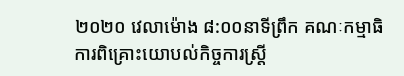២០២០ វេលាម៉ោង ៨:០០នាទីព្រឹក គណៈកម្មាធិការពិគ្រោះយោបល់កិច្ចការស្រ្តី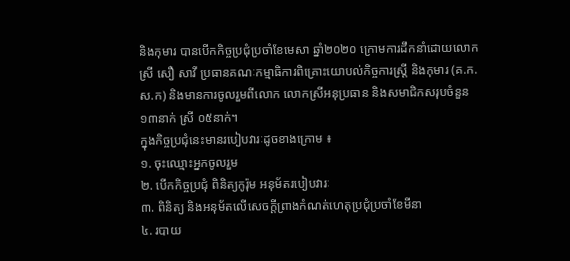និងកុមារ បានបើកកិច្ចប្រជុំប្រចាំខែមេសា ឆ្នាំ២០២០ ក្រោមការដឹកនាំដោយលោកស្រី សឿ សាវី ប្រធានគណៈកម្មាធិការពិគ្រោះយោបល់កិច្ចការស្រ្តី និងកុមារ (គ.ក.ស.ក) និងមានការចូលរួមពីលោក លោកស្រីអនុប្រធាន និងសមាជិកសរុបចំនួន ១៣នាក់ ស្រី ០៥នាក់។
ក្នុងកិច្ចប្រជុំនេះមានរបៀបវារៈដូចខាងក្រោម ៖
១. ចុះឈ្មោះអ្នកចូលរួម
២. បើកកិច្ចប្រជុំ ពិនិត្យកូរ៉ុម អនុម័តរបៀបវារៈ
៣. ពិនិត្យ និងអនុម័តលើសេចក្តីព្រាងកំណត់ហេតុប្រជុំប្រចាំខែមីនា
៤. របាយ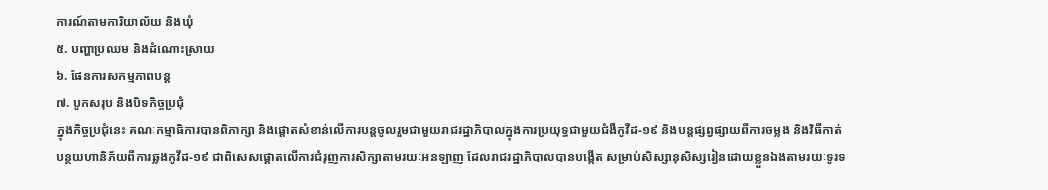ការណ៍តាមការិយាល័យ និងឃុំ
៥. បញ្ហាប្រឈម និងដំណោះស្រាយ
៦. ផែនការសកម្មភាពបន្ត
៧. បូកសរុប និងបិទកិច្ចប្រជុំ
ក្នុងកិច្ចប្រជុំនេះ គណៈកម្មាធិការបានពិភាក្សា និងផ្តោតសំខាន់លើការបន្តចូលរួមជាមួយរាជរដ្ឋាភិបាលក្នុងការប្រយុទ្ធជាមួយជំងឺកូវីដ-១៩ និងបន្តផ្សព្វផ្សាយពីការចម្លង និងវិធីកាត់បន្ថយហានិភ័យពីការឆ្លងកូវីដ-១៩ ជាពិសេសផ្តោតលើការជំរុញការសិក្សាតាមរយៈអនឡាញ ដែលរាជរដ្ឋាភិបាលបានបង្កើត សម្រាប់សិស្សានុសិស្សរៀនដោយខ្លួនឯងតាមរយៈទូរទ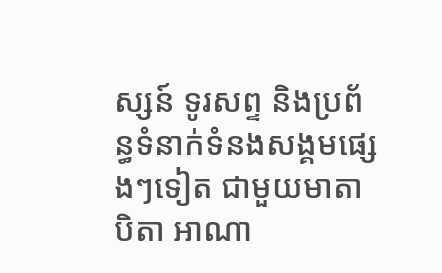ស្សន៍ ទូរសព្ទ និងប្រព័ន្ធទំនាក់ទំនងសង្គមផ្សេងៗទៀត ជាមួយមាតាបិតា អាណា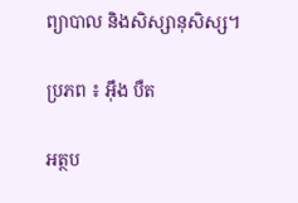ព្យាបាល និងសិស្សានុសិស្ស។

ប្រភព ៖ អ៊ឹង បឺត

អត្ថប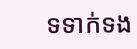ទទាក់ទង